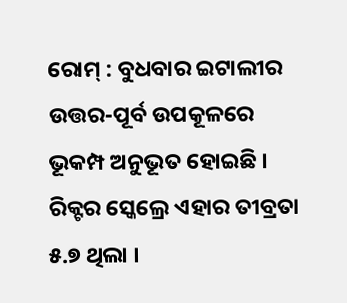ରୋମ୍ : ବୁଧବାର ଇଟାଲୀର ଉତ୍ତର-ପୂର୍ବ ଉପକୂଳରେ ଭୂକମ୍ପ ଅନୁଭୂତ ହୋଇଛି । ରିକ୍ଟର ସ୍କେଲ୍ରେ ଏହାର ତୀବ୍ରତା ୫.୭ ଥିଲା ।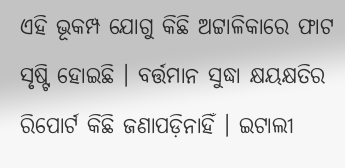ଏହି ଭୂକମ୍ପ ଯୋଗୁ କିଛି ଅଟ୍ଟାଳିକାରେ ଫାଟ ସୃଷ୍ଟି ହୋଇଛି । ବର୍ତ୍ତମାନ ସୁଦ୍ଧା କ୍ଷୟକ୍ଷତିର ରିପୋର୍ଟ କିଛି ଜଣାପଡ଼ିନାହିଁ । ଇଟାଲୀ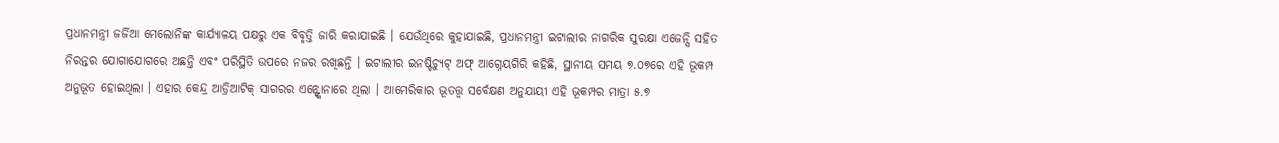ପ୍ରଧାନମନ୍ତ୍ରୀ ଜର୍ଜିଆ ମେଲୋନିଙ୍କ କାର୍ଯ୍ୟାଳୟ ପକ୍ଷରୁ ଏକ ବିବୃତ୍ତି ଜାରି କରାଯାଇଛି । ଯେଉଁଥିରେ କୁହାଯାଇଛି, ପ୍ରଧାନମନ୍ତ୍ରୀ ଇଟାଲୀର ନାଗରିକ ସୁରକ୍ଷା ଏଜେନ୍ସି ସହିତ ନିରନ୍ତର ଯୋଗାଯୋଗରେ ଅଛନ୍ତି ଏବଂ ପରିସ୍ଥିତି ଉପରେ ନଜର ରଖିଛନ୍ତି । ଇଟାଲୀର ଇନଷ୍ଟିଚ୍ୟୁଟ୍ ଅଫ୍ ଆଗ୍ନେୟଗିରି କହିଛି, ସ୍ଥାନୀୟ ସମୟ ୭.୦୭ରେ ଏହି ଭୂକମ୍ପ ଅନୁଭୂତ ହୋଇଥିଲା । ଏହାର କେନ୍ଦ୍ର ଆଡ୍ରିଆଟିକ୍ ସାଗରର ଏନ୍ଙ୍କୋନାରେ ଥିଲା । ଆମେରିକାର ଭୂତତ୍ତ୍ୱ ସର୍ବେକ୍ଷଣ ଅନୁଯାୟୀ ଏହି ଭୂକମ୍ପର ମାତ୍ରା ୫.୭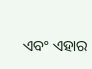ଏବଂ ଏହାର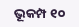ଭୂକମ୍ପ ୧୦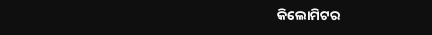କିଲୋମିଟର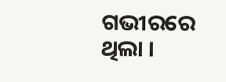ଗଭୀରରେ ଥିଲା ।